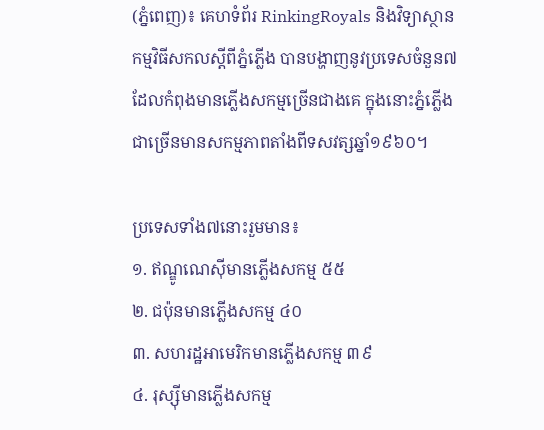(ភ្នំពេញ)៖ គេហទំព័រ RinkingRoyals និងវិទ្យាស្ថានកម្មវិធីសកលស្ដីពីភ្នំភ្លើង បានបង្ហាញនូវប្រទេសចំនួន៧ដែលកំពុងមានភ្លើងសកម្មច្រើនជាងគេ ក្នុងនោះភ្នំភ្លើងជាច្រើនមានសកម្មភាពតាំងពីទសវត្សឆ្នាំ១៩៦០។

ប្រទេសទាំង៧នោះរួមមាន៖
១. ឥណ្ឌូណេស៊ីមានភ្លើងសកម្ម ៥៥
២. ជប៉ុនមានភ្លើងសកម្ម ៤០
៣. សហរដ្ឋអាមេរិកមានភ្លើងសកម្ម ៣៩
៤. រុស្ស៊ីមានភ្លើងសកម្ម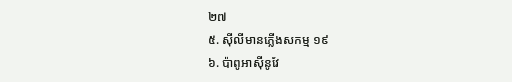២៧
៥. ស៊ីលីមានភ្លើងសកម្ម ១៩
៦. ប៉ាពូអាស៊ីនូវែ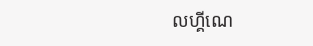លហ្គីណេ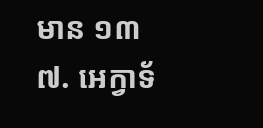មាន ១៣
៧. អេក្វាទ័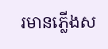រមានភ្លើងស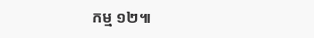កម្ម ១២៕